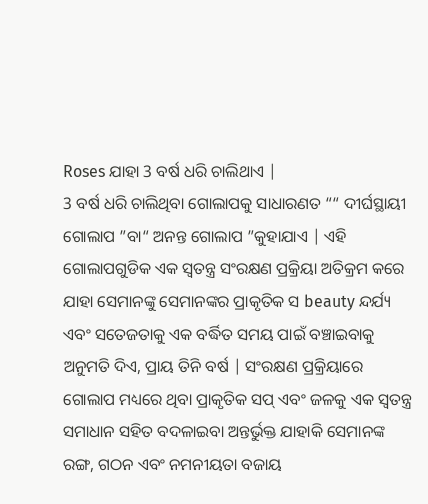Roses ଯାହା 3 ବର୍ଷ ଧରି ଚାଲିଥାଏ |
3 ବର୍ଷ ଧରି ଚାଲିଥିବା ଗୋଲାପକୁ ସାଧାରଣତ ““ ଦୀର୍ଘସ୍ଥାୟୀ ଗୋଲାପ ”ବା“ ଅନନ୍ତ ଗୋଲାପ ”କୁହାଯାଏ | ଏହି ଗୋଲାପଗୁଡିକ ଏକ ସ୍ୱତନ୍ତ୍ର ସଂରକ୍ଷଣ ପ୍ରକ୍ରିୟା ଅତିକ୍ରମ କରେ ଯାହା ସେମାନଙ୍କୁ ସେମାନଙ୍କର ପ୍ରାକୃତିକ ସ beauty ନ୍ଦର୍ଯ୍ୟ ଏବଂ ସତେଜତାକୁ ଏକ ବର୍ଦ୍ଧିତ ସମୟ ପାଇଁ ବଞ୍ଚାଇବାକୁ ଅନୁମତି ଦିଏ, ପ୍ରାୟ ତିନି ବର୍ଷ | ସଂରକ୍ଷଣ ପ୍ରକ୍ରିୟାରେ ଗୋଲାପ ମଧ୍ୟରେ ଥିବା ପ୍ରାକୃତିକ ସପ୍ ଏବଂ ଜଳକୁ ଏକ ସ୍ୱତନ୍ତ୍ର ସମାଧାନ ସହିତ ବଦଳାଇବା ଅନ୍ତର୍ଭୁକ୍ତ ଯାହାକି ସେମାନଙ୍କ ରଙ୍ଗ, ଗଠନ ଏବଂ ନମନୀୟତା ବଜାୟ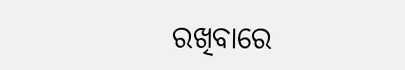ରଖିବାରେ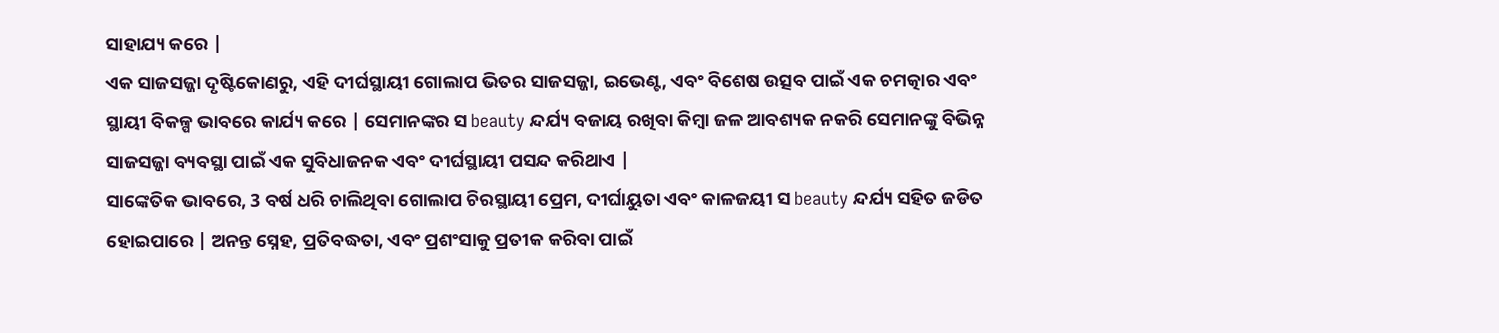ସାହାଯ୍ୟ କରେ |
ଏକ ସାଜସଜ୍ଜା ଦୃଷ୍ଟିକୋଣରୁ, ଏହି ଦୀର୍ଘସ୍ଥାୟୀ ଗୋଲାପ ଭିତର ସାଜସଜ୍ଜା, ଇଭେଣ୍ଟ, ଏବଂ ବିଶେଷ ଉତ୍ସବ ପାଇଁ ଏକ ଚମତ୍କାର ଏବଂ ସ୍ଥାୟୀ ବିକଳ୍ପ ଭାବରେ କାର୍ଯ୍ୟ କରେ | ସେମାନଙ୍କର ସ beauty ନ୍ଦର୍ଯ୍ୟ ବଜାୟ ରଖିବା କିମ୍ବା ଜଳ ଆବଶ୍ୟକ ନକରି ସେମାନଙ୍କୁ ବିଭିନ୍ନ ସାଜସଜ୍ଜା ବ୍ୟବସ୍ଥା ପାଇଁ ଏକ ସୁବିଧାଜନକ ଏବଂ ଦୀର୍ଘସ୍ଥାୟୀ ପସନ୍ଦ କରିଥାଏ |
ସାଙ୍କେତିକ ଭାବରେ, 3 ବର୍ଷ ଧରି ଚାଲିଥିବା ଗୋଲାପ ଚିରସ୍ଥାୟୀ ପ୍ରେମ, ଦୀର୍ଘାୟୁତା ଏବଂ କାଳଜୟୀ ସ beauty ନ୍ଦର୍ଯ୍ୟ ସହିତ ଜଡିତ ହୋଇପାରେ | ଅନନ୍ତ ସ୍ନେହ, ପ୍ରତିବଦ୍ଧତା, ଏବଂ ପ୍ରଶଂସାକୁ ପ୍ରତୀକ କରିବା ପାଇଁ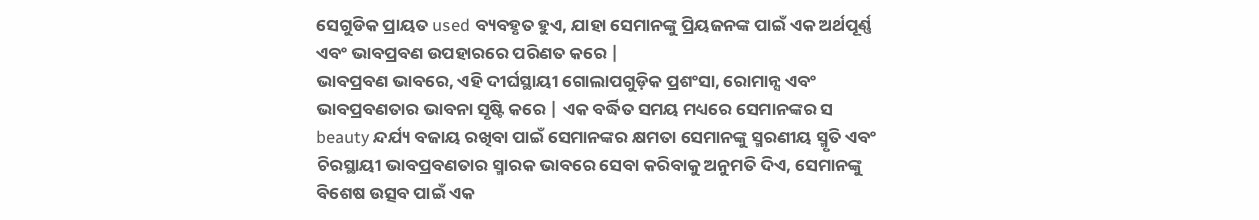ସେଗୁଡିକ ପ୍ରାୟତ used ବ୍ୟବହୃତ ହୁଏ, ଯାହା ସେମାନଙ୍କୁ ପ୍ରିୟଜନଙ୍କ ପାଇଁ ଏକ ଅର୍ଥପୂର୍ଣ୍ଣ ଏବଂ ଭାବପ୍ରବଣ ଉପହାରରେ ପରିଣତ କରେ |
ଭାବପ୍ରବଣ ଭାବରେ, ଏହି ଦୀର୍ଘସ୍ଥାୟୀ ଗୋଲାପଗୁଡ଼ିକ ପ୍ରଶଂସା, ରୋମାନ୍ସ ଏବଂ ଭାବପ୍ରବଣତାର ଭାବନା ସୃଷ୍ଟି କରେ | ଏକ ବର୍ଦ୍ଧିତ ସମୟ ମଧ୍ୟରେ ସେମାନଙ୍କର ସ beauty ନ୍ଦର୍ଯ୍ୟ ବଜାୟ ରଖିବା ପାଇଁ ସେମାନଙ୍କର କ୍ଷମତା ସେମାନଙ୍କୁ ସ୍ମରଣୀୟ ସ୍ମୃତି ଏବଂ ଚିରସ୍ଥାୟୀ ଭାବପ୍ରବଣତାର ସ୍ମାରକ ଭାବରେ ସେବା କରିବାକୁ ଅନୁମତି ଦିଏ, ସେମାନଙ୍କୁ ବିଶେଷ ଉତ୍ସବ ପାଇଁ ଏକ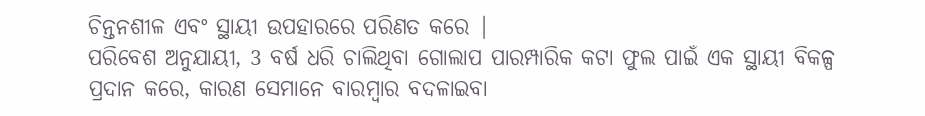ଚିନ୍ତନଶୀଳ ଏବଂ ସ୍ଥାୟୀ ଉପହାରରେ ପରିଣତ କରେ |
ପରିବେଶ ଅନୁଯାୟୀ, 3 ବର୍ଷ ଧରି ଚାଲିଥିବା ଗୋଲାପ ପାରମ୍ପାରିକ କଟା ଫୁଲ ପାଇଁ ଏକ ସ୍ଥାୟୀ ବିକଳ୍ପ ପ୍ରଦାନ କରେ, କାରଣ ସେମାନେ ବାରମ୍ବାର ବଦଳାଇବା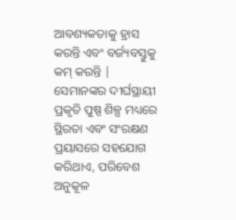ଆବଶ୍ୟକତାକୁ ହ୍ରାସ କରନ୍ତି ଏବଂ ବର୍ଜ୍ୟବସ୍ତୁକୁ କମ୍ କରନ୍ତି | ସେମାନଙ୍କର ଦୀର୍ଘସ୍ଥାୟୀ ପ୍ରକୃତି ପୁଷ୍ପ ଶିଳ୍ପ ମଧ୍ୟରେ ସ୍ଥିରତା ଏବଂ ସଂରକ୍ଷଣ ପ୍ରୟାସରେ ସହଯୋଗ କରିଥାଏ, ପରିବେଶ ଅନୁକୂଳ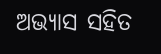ଅଭ୍ୟାସ ସହିତ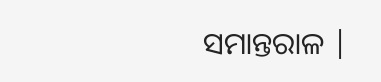ସମାନ୍ତରାଳ |